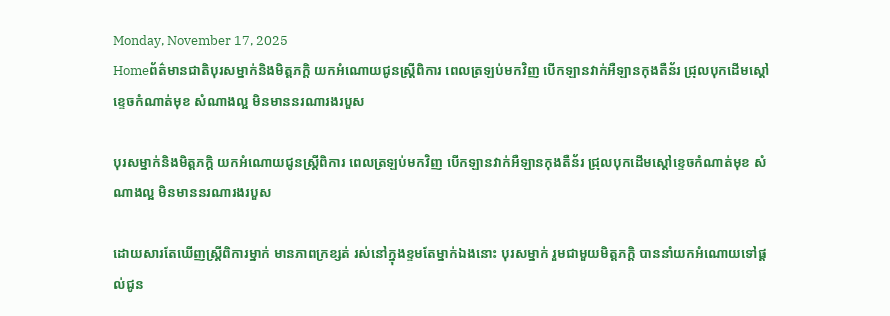Monday, November 17, 2025
Homeព័ត៌មានជាតិបុរសម្នាក់និងមិត្តភក្តិ យកអំណោយជូនស្ត្រីពិការ ពេលត្រឡប់មកវិញ បើកឡានវាក់អឺឡានកុងតឺន័រ ជ្រុលបុកដើមស្តៅខ្ទេចកំណាត់មុខ សំណាងល្អ មិនមាននរណារងរបួស

បុរសម្នាក់និងមិត្តភក្តិ យកអំណោយជូនស្ត្រីពិការ ពេលត្រឡប់មកវិញ បើកឡានវាក់អឺឡានកុងតឺន័រ ជ្រុលបុកដើមស្តៅខ្ទេចកំណាត់មុខ សំណាងល្អ មិនមាននរណារងរបួស

ដោយសារតែឃើញស្ត្រីពិការម្នាក់ មានភាពក្រខ្សត់ រស់នៅក្នុងខ្ទមតែម្នាក់ឯងនោះ បុរសម្នាក់ រួមជាមួយមិត្តភក្តិ បាននាំយកអំណោយទៅផ្តល់ជូន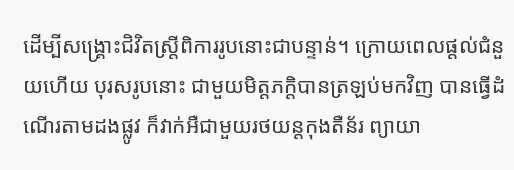ដើម្បីសង្គ្រោះជិវិតស្ត្រីពិការរូបនោះជាបន្ទាន់។ ក្រោយពេលផ្តល់ជំនួយហើយ បុរសរូបនោះ ជាមួយមិត្តភក្តិបានត្រឡប់មកវិញ បានធ្វើដំណើរតាមដងផ្លូវ ក៏វាក់អឺជាមួយរថយន្តកុងតឺន័រ ព្យាយា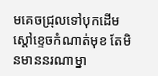មគេចជ្រុលទៅបុកដើមស្តៅខ្ទេចកំណាត់មុខ តែមិនមាននរណាម្នា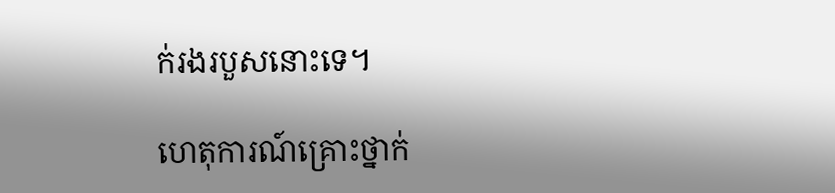ក់រងរបួសនោះទេ។

ហេតុការណ៍គ្រោះថ្នាក់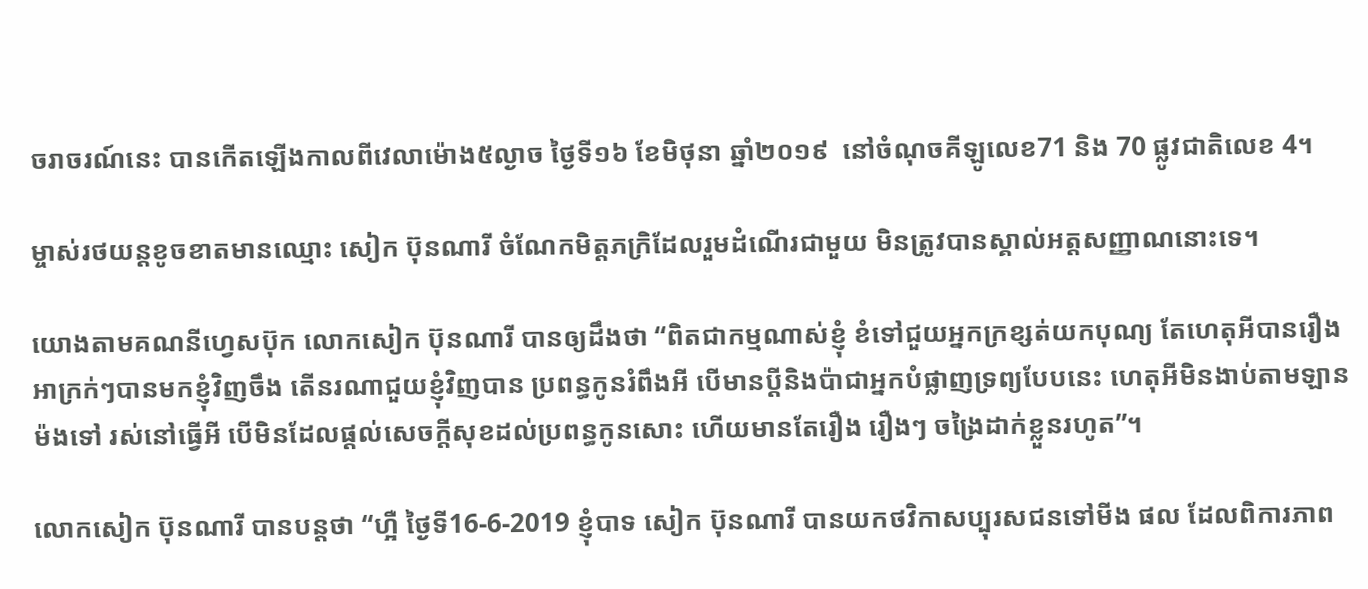ចរាចរណ៍នេះ បានកើតឡើងកាលពីវេលាម៉ោង៥ល្ងាច ថ្ងៃទី១៦ ខែមិថុនា ឆ្នាំ២០១៩  នៅចំណុចគីឡូលេខ71 និង 70 ផ្លូវជាតិលេខ 4។

ម្ចាស់រថយន្តខូចខាតមានឈ្មោះ សៀក ប៊ុនណារី ចំណែកមិត្តភក្រិដែលរួមដំណើរជាមួយ មិនត្រូវបានស្គាល់អត្តសញ្ញាណនោះទេ។

យោងតាមគណនីហ្វេសប៊ុក លោកសៀក ប៊ុនណារី បានឲ្យដឹងថា “ពិតជាកម្មណាស់ខ្ញុំ ខំទៅជួយអ្នកក្រខ្សត់យកបុណ្យ តែហេតុអីបានរឿងអាក្រក់ៗបានមកខ្ញុំវិញចឹង តើនរណាជួយខ្ញុំវិញបាន ប្រពន្ធកូនរំពឹងអី បើមានប្តីនិងប៉ាជាអ្នកបំផ្លាញទ្រព្យបែបនេះ ហេតុអីមិនងាប់តាមឡានម៉ងទៅ រស់នៅធ្វើអី បើមិនដែលផ្តល់សេចក្តីសុខដល់ប្រពន្ធកូនសោះ ហើយមានតែរឿង រឿងៗ ចង្រៃដាក់ខ្លួនរហូត”។

លោកសៀក ប៊ុនណារី បានបន្តថា “ហ្អឺ ថ្ងៃទី16-6-2019 ខ្ញុំបាទ សៀក ប៊ុនណារី បានយកថវិកាសប្បុរសជនទៅមីង ផល ដែលពិការភាព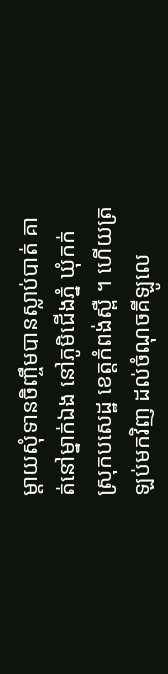ម្តាយសុំទានចិញ្ចឹមបានស្លាប់បាត់ គាត់នៅម្នាក់ឯង នៅភូមិជើងភ្នំ ឃុំកក់ ស្រុកបសេដ្ឋ ខេត្តកំពង់ស្ពឺ ។ ហើយត្រឡប់មកវិញ ដល់ចំណុចគីឡូលេ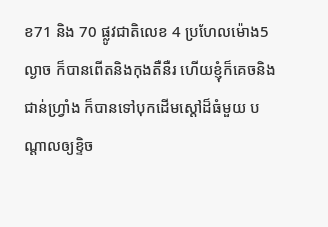ខ71 និង 70 ផ្លូវជាតិលេខ 4 ប្រហែលម៉ោង5ល្ងាច ក៏បានពើតនិងកុងតឺនឺរ ហើយខ្ញុំក៏គេចនិងជាន់ហ្វ្រាំង ក៏បានទៅបុកដើមស្តៅដ៏ធំមួយ បណ្តាលឲ្យខ្ទិច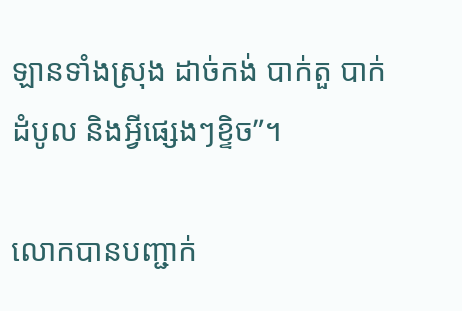ឡានទាំងស្រុង ដាច់កង់ បាក់តួ បាក់ដំបូល និងអ្វីផ្សេងៗខ្ទិច”។

លោកបានបញ្ជាក់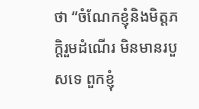ថា “ចំណែកខ្ញុំនិងមិត្តភក្តិរួមដំណើរ មិនមានរបួសទេ ពួកខ្ញុំ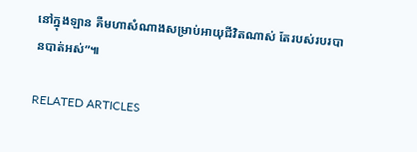នៅក្នុងឡាន គឺមហាសំណាងសម្រាប់អាយុជីវិតណាស់ តែរបស់របរបានបាត់អស់”៕

RELATED ARTICLES